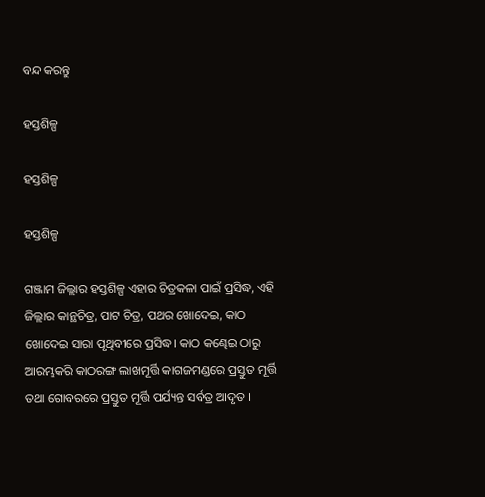ବନ୍ଦ କରନ୍ତୁ

ହସ୍ତଶିଳ୍ପ

ହସ୍ତଶିଳ୍ପ

ହସ୍ତଶିଳ୍ପ

ଗଞ୍ଜାମ ଜିଲ୍ଲାର ହସ୍ତଶିଳ୍ପ ଏହାର ଚିତ୍ରକଳା ପାଇଁ ପ୍ରସିଦ୍ଧ, ଏହି ଜିଲ୍ଲାର କାନ୍ଥଚିତ୍ର, ପାଟ ଚିତ୍ର, ପଥର ଖୋଦେଇ, କାଠ ଖୋଦେଇ ସାରା ପୃଥିବୀରେ ପ୍ରସିଦ୍ଧ। କାଠ କଣ୍ଢେଇ ଠାରୁ ଆରମ୍ଭକରି କାଠରଙ୍ଗ ଲାଖମୂର୍ତ୍ତି କାଗଜମଣ୍ଡରେ ପ୍ରସ୍ତୁତ ମୂର୍ତ୍ତି ତଥା ଗୋବରରେ ପ୍ରସ୍ତୁତ ମୂର୍ତ୍ତି ପର୍ଯ୍ୟନ୍ତ ସର୍ବତ୍ର ଆଦୃତ ।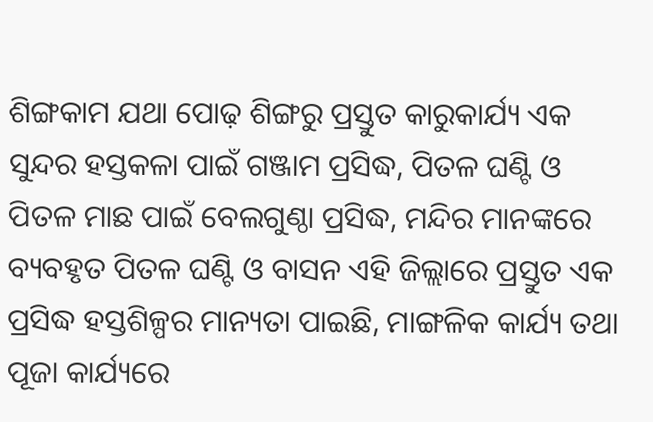ଶିଙ୍ଗକାମ ଯଥା ପୋଢ଼ ଶିଙ୍ଗରୁ ପ୍ରସ୍ତୁତ କାରୁକାର୍ଯ୍ୟ ଏକ ସୁନ୍ଦର ହସ୍ତକଳା ପାଇଁ ଗଞ୍ଜାମ ପ୍ରସିଦ୍ଧ, ପିତଳ ଘଣ୍ଟି ଓ ପିତଳ ମାଛ ପାଇଁ ବେଲଗୁଣ୍ଠା ପ୍ରସିଦ୍ଧ, ମନ୍ଦିର ମାନଙ୍କରେ ବ୍ୟବହୃତ ପିତଳ ଘଣ୍ଟି ଓ ବାସନ ଏହି ଜିଲ୍ଲାରେ ପ୍ରସ୍ତୁତ ଏକ ପ୍ରସିଦ୍ଧ ହସ୍ତଶିଳ୍ପର ମାନ୍ୟତା ପାଇଛି, ମାଙ୍ଗଳିକ କାର୍ଯ୍ୟ ତଥା ପୂଜା କାର୍ଯ୍ୟରେ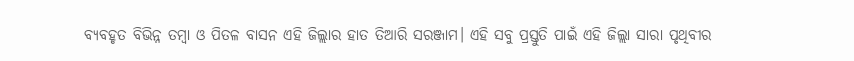ବ୍ୟବହୃତ ବିଭିନ୍ନ ତମ୍ବା ଓ ପିତଳ ବାସନ ଏହି ଜିଲ୍ଲାର ହାତ ତିଆରି ସରଞ୍ଜାମ। ଏହି ସବୁ ପ୍ରସ୍ତୁତି ପାଇଁ ଏହି ଜିଲ୍ଲା ସାରା ପୃଥିବୀର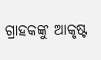ଗ୍ରାହକଙ୍କୁ ଆକୃଷ୍ଟ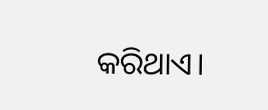କରିଥାଏ।